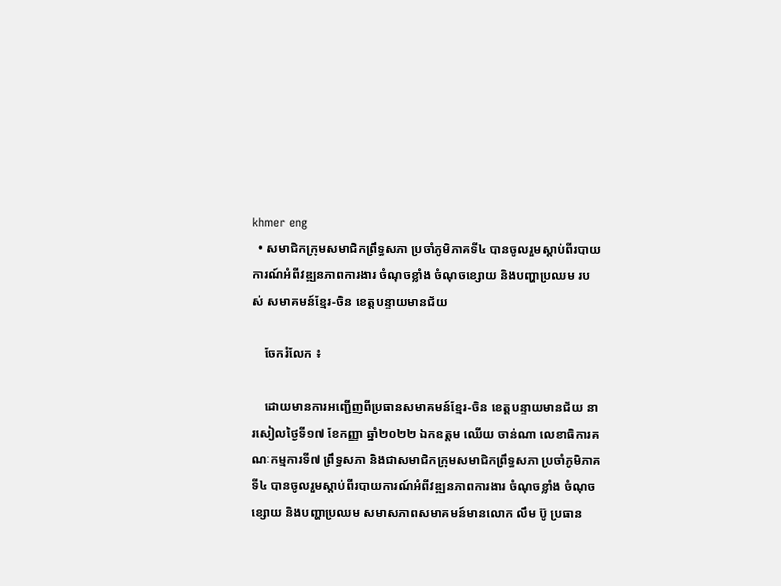khmer eng
  • សមាជិកក្រុមសមាជិកព្រឹទ្ធសភា ប្រចាំភូមិភាគទី៤ បានចូលរួមស្តាប់ពីរបាយការណ៍អំពីវឌ្ឍនភាពការងារ ចំណុចខ្លាំង ចំណុចខ្សោយ និងបញ្ហាប្រឈម របស់ សមាគមន៍ខ្មែរ-ចិន ខេត្តបន្ទាយមានជ័យ

    ចែករំលែក ៖

    ដោយមានការអញ្ជើញពីប្រធានសមាគមន៍ខ្មែរ-ចិន ខេត្តបន្ទាយមានជ័យ នារសៀលថ្ងៃទី១៧ ខែកញ្ញា ឆ្នាំ២០២២ ឯកឧត្ដម ឈើយ ចាន់ណា លេខាធិការគណៈកម្មការទី៧ ព្រឹទ្ធសភា និងជាសមាជិកក្រុមសមាជិកព្រឹទ្ធសភា ប្រចាំភូមិភាគទី៤ បានចូលរួមស្តាប់ពីរបាយការណ៍អំពីវឌ្ឍនភាពការងារ ចំណុចខ្លាំង ចំណុចខ្សោយ និងបញ្ហាប្រឈម សមាសភាពសមាគមន៍មានលោក លឹម ប៊ូ ប្រធាន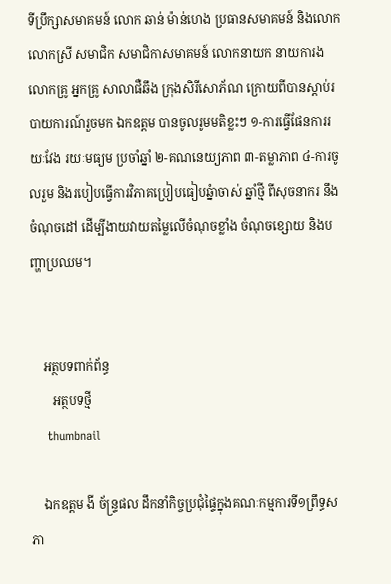ទីប្រឹក្សាសមាគមន៍ លោក ឆាន់ ម៉ាន់ហេង ប្រធានសមាគមន៍ និងលោក លោកស្រី សមាជិក សមាជិកាសមាគមន៍ លោកនាយក នាយការង លោកគ្រូ អ្នកគ្រូ សាលាផឺឆឹង ក្រុងសិរីសោភ័ណ ក្រោយពីបានស្ដាប់របាយការណ៍រួចមក ឯកឧត្ដម បានចូលរូមមតិខ្លះៗ ១-ការធ្វើផែនការរយៈវែង រយៈមធ្យម ប្រចាំឆ្នាំ ២-គណនេយ្យភាព ៣-តម្លាភាព ៤-ការចូលរួម និងរបៀបធ្វើការវិភាគប្រៀបធៀបឆ្នំាចាស់ ឆ្នាំថ្មី ពីសុចនាករ នឹងចំណុចដៅ ដើម្បីងាយវាយតម្លៃលើចំណុចខ្លាំង ចំណុចខ្សោយ និងបញ្ហាប្រឈម។


    អត្ថបទពាក់ព័ន្ធ
       អត្ថបទថ្មី
    thumbnail

    ឯកឧត្តម ងី ច័ន្រ្ទផល ដឹកនាំកិច្ចប្រជុំផ្ទៃក្នុងគណៈកម្មការទី១ព្រឹទ្ធសភា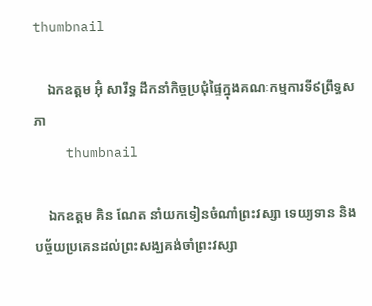thumbnail

    ឯកឧត្តម អ៊ុំ សារឹទ្ធ ដឹកនាំកិច្ចប្រជុំផ្ទៃក្នុងគណៈកម្មការទី៩ព្រឹទ្ធសភា
    thumbnail

    ឯកឧត្ដម គិន ណែត នាំយកទៀនចំណាំព្រះវស្សា ទេយ្យទាន និងបច្ច័យប្រគេនដល់ព្រះសង្ឃគង់ចាំព្រះវស្សា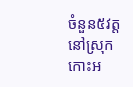ចំនួន៥វត្ត នៅស្រុកកោះអ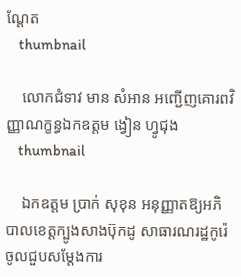ណ្ដែត
    thumbnail

    លោកជំទាវ មាន សំអាន អញ្ជើញគោរពវិញ្ញាណក្ខន្ធឯកឧត្តម ង្វៀន ហ្វូជុង
    thumbnail

    ឯកឧត្តម ប្រាក់ សុខុន អនុញ្ញាតឱ្យអភិបាលខេត្តក្បូងសាងប៊ុកដូ សាធារណរដ្ឋកូរ៉េ ចូលជួបសម្តែងការ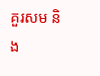គួរសម និង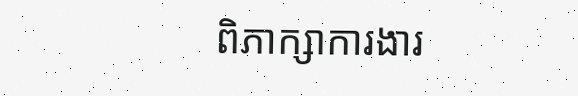ពិភាក្សាការងារ